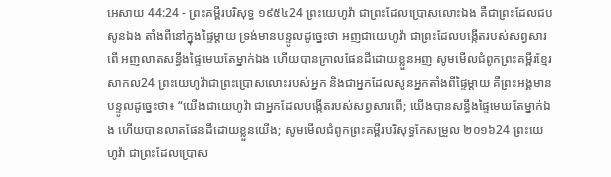អេសាយ 44:24 - ព្រះគម្ពីរបរិសុទ្ធ ១៩៥៤24 ព្រះយេហូវ៉ា ជាព្រះដែលប្រោសលោះឯង គឺជាព្រះដែលជបសូនឯង តាំងពីនៅក្នុងផ្ទៃម្តាយ ទ្រង់មានបន្ទូលដូច្នេះថា អញជាយេហូវ៉ា ជាព្រះដែលបង្កើតរបស់សព្វសារពើ អញលាតសន្ធឹងផ្ទៃមេឃតែម្នាក់ឯង ហើយបានក្រាលផែនដីដោយខ្លួនអញ សូមមើលជំពូកព្រះគម្ពីរខ្មែរសាកល24 ព្រះយេហូវ៉ាជាព្រះប្រោសលោះរបស់អ្នក និងជាអ្នកដែលសូនអ្នកតាំងពីផ្ទៃម្ដាយ គឺព្រះអង្គមានបន្ទូលដូច្នេះថា៖ “យើងជាយេហូវ៉ា ជាអ្នកដែលបង្កើតរបស់សព្វសារពើ; យើងបានសន្ធឹងផ្ទៃមេឃតែម្នាក់ឯង ហើយបានលាតផែនដីដោយខ្លួនយើង; សូមមើលជំពូកព្រះគម្ពីរបរិសុទ្ធកែសម្រួល ២០១៦24 ព្រះយេហូវ៉ា ជាព្រះដែលប្រោស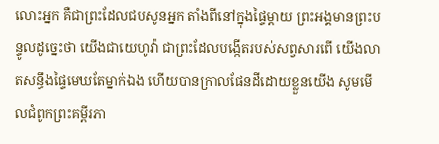លោះអ្នក គឺជាព្រះដែលជបសូនអ្នក តាំងពីនៅក្នុងផ្ទៃម្តាយ ព្រះអង្គមានព្រះបន្ទូលដូច្នេះថា យើងជាយេហូវ៉ា ជាព្រះដែលបង្កើតរបស់សព្វសារពើ យើងលាតសន្ធឹងផ្ទៃមេឃតែម្នាក់ឯង ហើយបានក្រាលផែនដីដោយខ្លួនយើង សូមមើលជំពូកព្រះគម្ពីរភា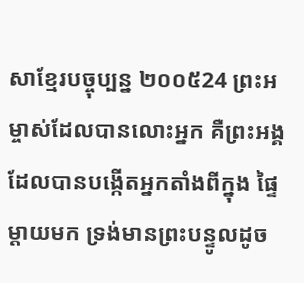សាខ្មែរបច្ចុប្បន្ន ២០០៥24 ព្រះអម្ចាស់ដែលបានលោះអ្នក គឺព្រះអង្គដែលបានបង្កើតអ្នកតាំងពីក្នុង ផ្ទៃម្ដាយមក ទ្រង់មានព្រះបន្ទូលដូច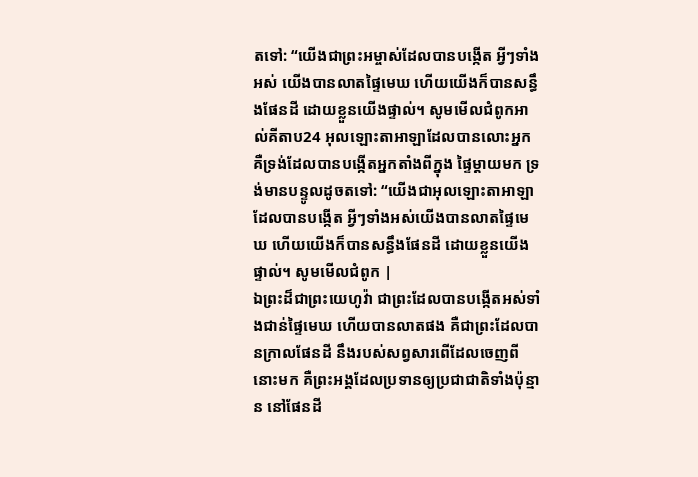តទៅ: “យើងជាព្រះអម្ចាស់ដែលបានបង្កើត អ្វីៗទាំងអស់ យើងបានលាតផ្ទៃមេឃ ហើយយើងក៏បានសន្ធឹងផែនដី ដោយខ្លួនយើងផ្ទាល់។ សូមមើលជំពូកអាល់គីតាប24 អុលឡោះតាអាឡាដែលបានលោះអ្នក គឺទ្រង់ដែលបានបង្កើតអ្នកតាំងពីក្នុង ផ្ទៃម្ដាយមក ទ្រង់មានបន្ទូលដូចតទៅ: “យើងជាអុលឡោះតាអាឡាដែលបានបង្កើត អ្វីៗទាំងអស់យើងបានលាតផ្ទៃមេឃ ហើយយើងក៏បានសន្ធឹងផែនដី ដោយខ្លួនយើងផ្ទាល់។ សូមមើលជំពូក |
ឯព្រះដ៏ជាព្រះយេហូវ៉ា ជាព្រះដែលបានបង្កើតអស់ទាំងជាន់ផ្ទៃមេឃ ហើយបានលាតផង គឺជាព្រះដែលបានក្រាលផែនដី នឹងរបស់សព្វសារពើដែលចេញពីនោះមក គឺព្រះអង្គដែលប្រទានឲ្យប្រជាជាតិទាំងប៉ុន្មាន នៅផែនដី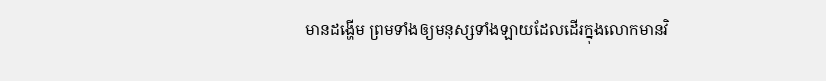មានដង្ហើម ព្រមទាំងឲ្យមនុស្សទាំងឡាយដែលដើរក្នុងលោកមានវិ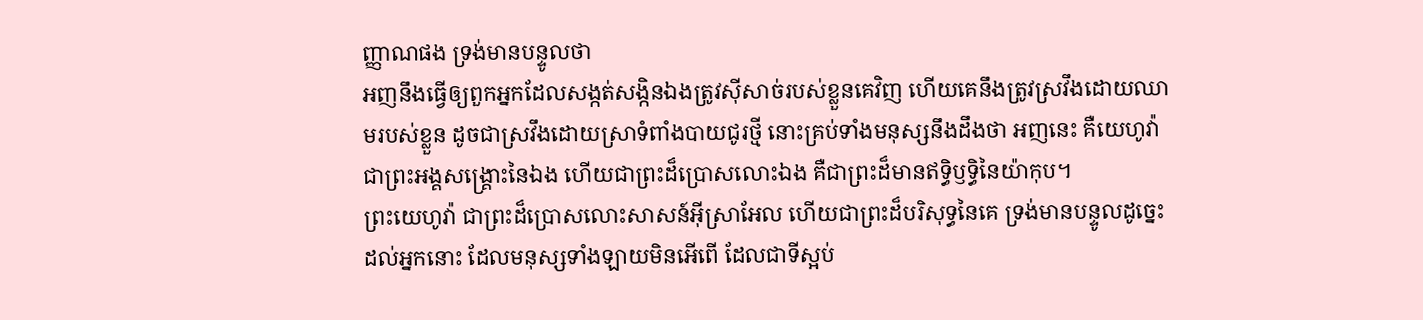ញ្ញាណផង ទ្រង់មានបន្ទូលថា
អញនឹងធ្វើឲ្យពួកអ្នកដែលសង្កត់សង្កិនឯងត្រូវស៊ីសាច់របស់ខ្លួនគេវិញ ហើយគេនឹងត្រូវស្រវឹងដោយឈាមរបស់ខ្លួន ដូចជាស្រវឹងដោយស្រាទំពាំងបាយជូរថ្មី នោះគ្រប់ទាំងមនុស្សនឹងដឹងថា អញនេះ គឺយេហូវ៉ា ជាព្រះអង្គសង្គ្រោះនៃឯង ហើយជាព្រះដ៏ប្រោសលោះឯង គឺជាព្រះដ៏មានឥទ្ធិឫទ្ធិនៃយ៉ាកុប។
ព្រះយេហូវ៉ា ជាព្រះដ៏ប្រោសលោះសាសន៍អ៊ីស្រាអែល ហើយជាព្រះដ៏បរិសុទ្ធនៃគេ ទ្រង់មានបន្ទូលដូច្នេះដល់អ្នកនោះ ដែលមនុស្សទាំងឡាយមិនអើពើ ដែលជាទីស្អប់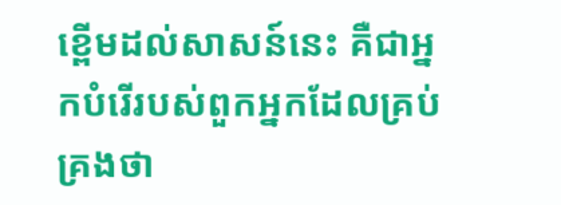ខ្ពើមដល់សាសន៍នេះ គឺជាអ្នកបំរើរបស់ពួកអ្នកដែលគ្រប់គ្រងថា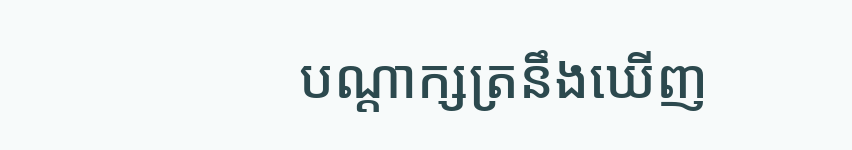បណ្តាក្សត្រនឹងឃើញ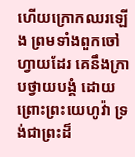ហើយក្រោកឈរឡើង ព្រមទាំងពួកចៅហ្វាយដែរ គេនឹងក្រាបថ្វាយបង្គំ ដោយព្រោះព្រះយេហូវ៉ា ទ្រង់ជាព្រះដ៏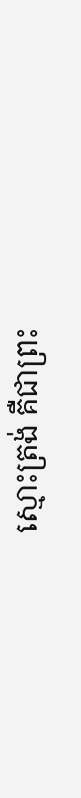ស្មោះត្រង់ គឺជាព្រះ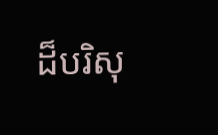ដ៏បរិសុ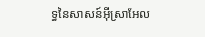ទ្ធនៃសាសន៍អ៊ីស្រាអែល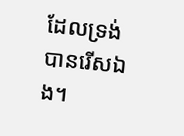ដែលទ្រង់បានរើសឯង។